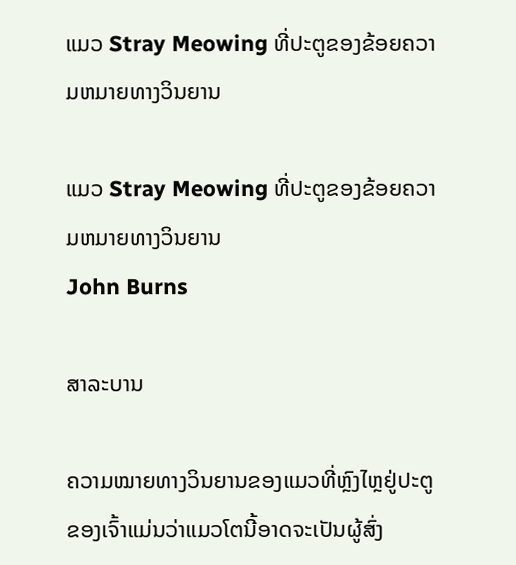ແມວ Stray Meowing ທີ່ປະຕູຂອງຂ້ອຍຄວາມຫມາຍທາງວິນຍານ

ແມວ Stray Meowing ທີ່ປະຕູຂອງຂ້ອຍຄວາມຫມາຍທາງວິນຍານ
John Burns

ສາລະບານ

ຄວາມໝາຍທາງວິນຍານຂອງແມວທີ່ຫຼົງໄຫຼຢູ່ປະຕູຂອງເຈົ້າແມ່ນວ່າແມວໂຕນີ້ອາດຈະເປັນຜູ້ສົ່ງ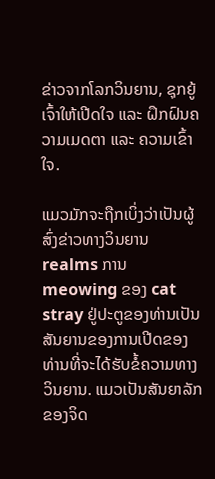ຂ່າວຈາກໂລກວິນຍານ, ຊຸກຍູ້ເຈົ້າໃຫ້ເປີດໃຈ ແລະ ຝຶກຝົນຄວາມເມດຕາ ແລະ ຄວາມເຂົ້າໃຈ.

ແມວມັກຈະຖືກເບິ່ງວ່າເປັນຜູ້ສົ່ງຂ່າວທາງວິນຍານ realms ການ meowing ຂອງ cat stray ຢູ່ປະຕູຂອງທ່ານເປັນສັນຍານຂອງການເປີດຂອງທ່ານທີ່ຈະໄດ້ຮັບຂໍ້ຄວາມທາງວິນຍານ. ແມວເປັນສັນຍາລັກຂອງຈິດ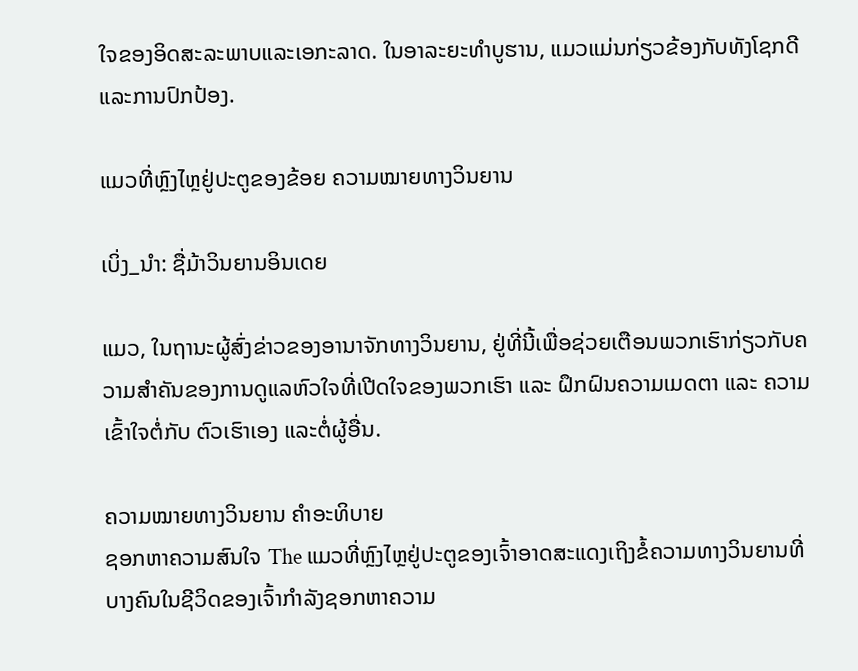ໃຈຂອງອິດສະລະພາບແລະເອກະລາດ. ໃນອາລະຍະທໍາບູຮານ, ແມວແມ່ນກ່ຽວຂ້ອງກັບທັງໂຊກດີແລະການປົກປ້ອງ.

ແມວທີ່ຫຼົງໄຫຼຢູ່ປະຕູຂອງຂ້ອຍ ຄວາມໝາຍທາງວິນຍານ

ເບິ່ງ_ນຳ: ຊື່ມ້າວິນຍານອິນເດຍ

ແມວ, ໃນຖານະຜູ້ສົ່ງຂ່າວຂອງອານາຈັກທາງວິນຍານ, ຢູ່ທີ່ນີ້ເພື່ອຊ່ວຍເຕືອນພວກເຮົາກ່ຽວກັບຄວາມສຳຄັນຂອງການດູແລຫົວໃຈທີ່ເປີດໃຈຂອງພວກເຮົາ ແລະ ຝຶກຝົນຄວາມເມດຕາ ແລະ ຄວາມເຂົ້າໃຈຕໍ່ກັບ ຕົວເຮົາເອງ ແລະຕໍ່ຜູ້ອື່ນ.

ຄວາມໝາຍທາງວິນຍານ ຄຳອະທິບາຍ
ຊອກຫາຄວາມສົນໃຈ The ແມວທີ່ຫຼົງໄຫຼຢູ່ປະຕູຂອງເຈົ້າອາດສະແດງເຖິງຂໍ້ຄວາມທາງວິນຍານທີ່ບາງຄົນໃນຊີວິດຂອງເຈົ້າກໍາລັງຊອກຫາຄວາມ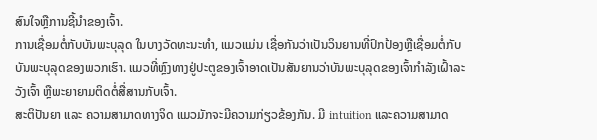ສົນໃຈຫຼືການຊີ້ນໍາຂອງເຈົ້າ.
ການເຊື່ອມຕໍ່ກັບບັນພະບຸລຸດ ໃນບາງວັດທະນະທໍາ, ແມວແມ່ນ ເຊື່ອກັນວ່າເປັນວິນຍານທີ່ປົກປ້ອງຫຼືເຊື່ອມຕໍ່ກັບບັນພະບຸລຸດຂອງພວກເຮົາ. ແມວທີ່ຫຼົງທາງຢູ່ປະຕູຂອງເຈົ້າອາດເປັນສັນຍານວ່າບັນພະບຸລຸດຂອງເຈົ້າກຳລັງເຝົ້າລະວັງເຈົ້າ ຫຼືພະຍາຍາມຕິດຕໍ່ສື່ສານກັບເຈົ້າ.
ສະຕິປັນຍາ ແລະ ຄວາມສາມາດທາງຈິດ ແມວມັກຈະມີຄວາມກ່ຽວຂ້ອງກັນ. ມີ intuition ແລະຄວາມສາມາດ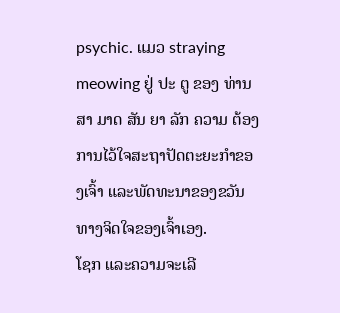psychic. ແມວ straying meowing ຢູ່ ປະ ຕູ ຂອງ ທ່ານ ສາ ມາດ ສັນ ຍາ ລັກ ຄວາມ ຕ້ອງ ການໄວ້ໃຈສະຖາປັດຕະຍະກຳຂອງເຈົ້າ ແລະພັດທະນາຂອງຂວັນທາງຈິດໃຈຂອງເຈົ້າເອງ.
ໂຊກ ແລະຄວາມຈະເລີ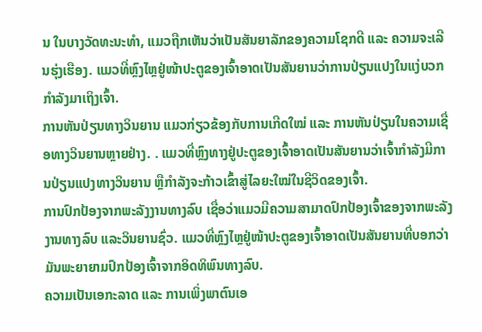ນ ໃນບາງວັດທະນະທຳ, ແມວຖືກເຫັນວ່າເປັນສັນຍາລັກຂອງຄວາມໂຊກດີ ແລະ ຄວາມຈະເລີນຮຸ່ງເຮືອງ. ແມວທີ່ຫຼົງໄຫຼຢູ່ໜ້າປະຕູຂອງເຈົ້າອາດເປັນສັນຍານວ່າການປ່ຽນແປງໃນແງ່ບວກກຳລັງມາເຖິງເຈົ້າ.
ການຫັນປ່ຽນທາງວິນຍານ ແມວກ່ຽວຂ້ອງກັບການເກີດໃໝ່ ແລະ ການຫັນປ່ຽນໃນຄວາມເຊື່ອທາງວິນຍານຫຼາຍຢ່າງ. . ແມວທີ່ຫຼົງທາງຢູ່ປະຕູຂອງເຈົ້າອາດເປັນສັນຍານວ່າເຈົ້າກຳລັງມີການປ່ຽນແປງທາງວິນຍານ ຫຼືກຳລັງຈະກ້າວເຂົ້າສູ່ໄລຍະໃໝ່ໃນຊີວິດຂອງເຈົ້າ.
ການປົກປ້ອງຈາກພະລັງງານທາງລົບ ເຊື່ອວ່າແມວມີຄວາມສາມາດປົກປ້ອງເຈົ້າຂອງຈາກພະລັງງານທາງລົບ ແລະວິນຍານຊົ່ວ. ແມວທີ່ຫຼົງໄຫຼຢູ່ໜ້າປະຕູຂອງເຈົ້າອາດເປັນສັນຍານທີ່ບອກວ່າມັນພະຍາຍາມປົກປ້ອງເຈົ້າຈາກອິດທິພົນທາງລົບ.
ຄວາມເປັນເອກະລາດ ແລະ ການເພິ່ງພາຕົນເອ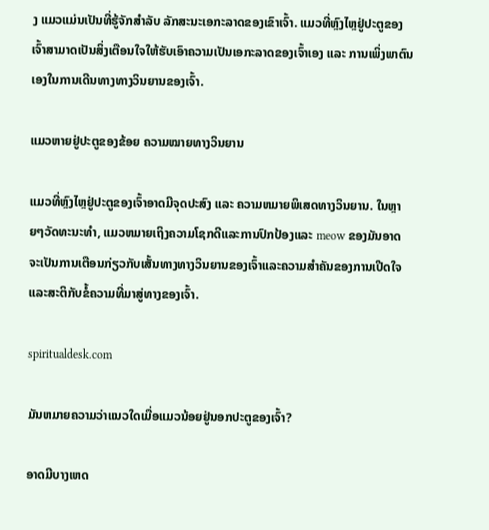ງ ແມວແມ່ນເປັນທີ່ຮູ້ຈັກສຳລັບ ລັກສະນະເອກະລາດຂອງເຂົາເຈົ້າ. ແມວທີ່ຫຼົງໄຫຼຢູ່ປະຕູຂອງເຈົ້າສາມາດເປັນສິ່ງເຕືອນໃຈໃຫ້ຮັບເອົາຄວາມເປັນເອກະລາດຂອງເຈົ້າເອງ ແລະ ການເພິ່ງພາຕົນເອງໃນການເດີນທາງທາງວິນຍານຂອງເຈົ້າ.

ແມວຫາຍຢູ່ປະຕູຂອງຂ້ອຍ ຄວາມໝາຍທາງວິນຍານ

ແມວທີ່ຫຼົງໄຫຼຢູ່ປະຕູຂອງເຈົ້າອາດມີຈຸດປະສົງ ແລະ ຄວາມຫມາຍພິເສດທາງວິນຍານ. ໃນຫຼາຍໆວັດທະນະທໍາ, ແມວຫມາຍເຖິງຄວາມໂຊກດີແລະການປົກປ້ອງແລະ meow ຂອງມັນອາດຈະເປັນການເຕືອນກ່ຽວກັບເສັ້ນທາງທາງວິນຍານຂອງເຈົ້າແລະຄວາມສໍາຄັນຂອງການເປີດໃຈແລະສະຕິກັບຂໍ້ຄວາມທີ່ມາສູ່ທາງຂອງເຈົ້າ.

spiritualdesk.com

ມັນຫມາຍຄວາມວ່າແນວໃດເມື່ອແມວນ້ອຍຢູ່ນອກປະຕູຂອງເຈົ້າ?

ອາດມີບາງເຫດ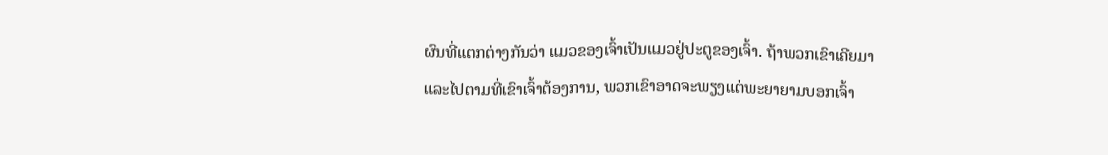ຜົນທີ່ແຕກຕ່າງກັນວ່າ ແມວຂອງເຈົ້າເປັນແມວຢູ່ປະຕູຂອງເຈົ້າ. ຖ້າພວກເຂົາເຄີຍມາແລະໄປຕາມທີ່ເຂົາເຈົ້າຕ້ອງການ, ພວກເຂົາອາດຈະພຽງແຕ່ພະຍາຍາມບອກເຈົ້າ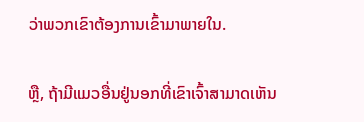ວ່າພວກເຂົາຕ້ອງການເຂົ້າມາພາຍໃນ.

ຫຼື, ຖ້າມີແມວອື່ນຢູ່ນອກທີ່ເຂົາເຈົ້າສາມາດເຫັນ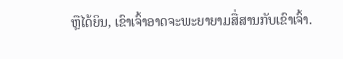ຫຼືໄດ້ຍິນ, ເຂົາເຈົ້າອາດຈະພະຍາຍາມສື່ສານກັບເຂົາເຈົ້າ.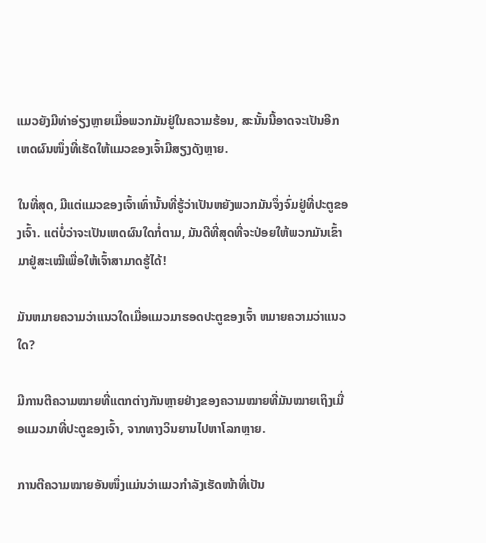ແມວຍັງມີທ່າອ່ຽງຫຼາຍເມື່ອພວກມັນຢູ່ໃນຄວາມຮ້ອນ, ສະນັ້ນນີ້ອາດຈະເປັນອີກເຫດຜົນໜຶ່ງທີ່ເຮັດໃຫ້ແມວຂອງເຈົ້າມີສຽງດັງຫຼາຍ.

ໃນທີ່ສຸດ, ມີແຕ່ແມວຂອງເຈົ້າເທົ່ານັ້ນທີ່ຮູ້ວ່າເປັນຫຍັງພວກມັນຈຶ່ງຈົ່ມຢູ່ທີ່ປະຕູຂອງເຈົ້າ. ແຕ່ບໍ່ວ່າຈະເປັນເຫດຜົນໃດກໍ່ຕາມ, ມັນດີທີ່ສຸດທີ່ຈະປ່ອຍໃຫ້ພວກມັນເຂົ້າມາຢູ່ສະເໝີເພື່ອໃຫ້ເຈົ້າສາມາດຮູ້ໄດ້!

ມັນຫມາຍຄວາມວ່າແນວໃດເມື່ອແມວມາຮອດປະຕູຂອງເຈົ້າ ຫມາຍຄວາມວ່າແນວໃດ?

ມີການຕີຄວາມໝາຍທີ່ແຕກຕ່າງກັນຫຼາຍຢ່າງຂອງຄວາມໝາຍທີ່ມັນໝາຍເຖິງເມື່ອແມວມາທີ່ປະຕູຂອງເຈົ້າ, ຈາກທາງວິນຍານໄປຫາໂລກຫຼາຍ.

ການຕີຄວາມໝາຍອັນໜຶ່ງແມ່ນວ່າແມວກຳລັງເຮັດໜ້າທີ່ເປັນ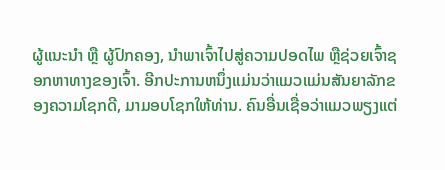ຜູ້ແນະນຳ ຫຼື ຜູ້ປົກຄອງ, ນຳພາເຈົ້າໄປສູ່ຄວາມປອດໄພ ຫຼືຊ່ວຍເຈົ້າຊອກຫາທາງຂອງເຈົ້າ. ອີກປະການຫນຶ່ງແມ່ນວ່າແມວແມ່ນສັນຍາລັກຂອງຄວາມໂຊກດີ, ມາມອບໂຊກໃຫ້ທ່ານ. ຄົນອື່ນເຊື່ອວ່າແມວພຽງແຕ່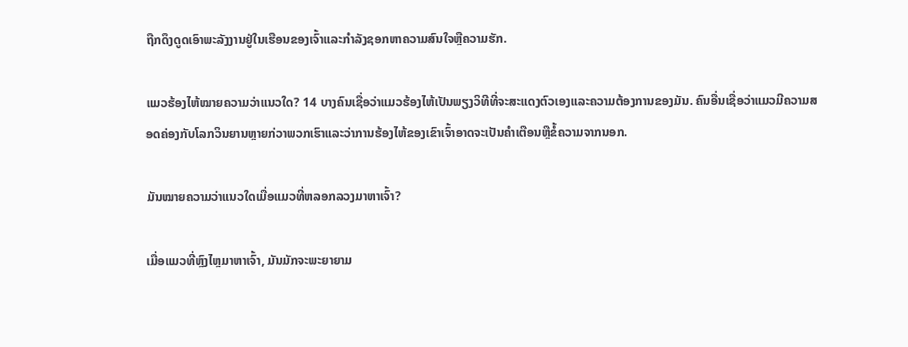ຖືກດຶງດູດເອົາພະລັງງານຢູ່ໃນເຮືອນຂອງເຈົ້າແລະກໍາລັງຊອກຫາຄວາມສົນໃຈຫຼືຄວາມຮັກ.

ແມວຮ້ອງໄຫ້ໝາຍຄວາມວ່າແນວໃດ? 14 ບາງຄົນເຊື່ອວ່າແມວຮ້ອງໄຫ້ເປັນພຽງວິທີທີ່ຈະສະແດງຕົວເອງແລະຄວາມຕ້ອງການຂອງມັນ. ຄົນອື່ນເຊື່ອວ່າແມວມີຄວາມສອດຄ່ອງກັບໂລກວິນຍານຫຼາຍກ່ວາພວກເຮົາແລະວ່າການຮ້ອງໄຫ້ຂອງເຂົາເຈົ້າອາດຈະເປັນຄໍາເຕືອນຫຼືຂໍ້ຄວາມຈາກນອກ.

ມັນໝາຍຄວາມວ່າແນວໃດເມື່ອແມວທີ່ຫລອກລວງມາຫາເຈົ້າ?

ເມື່ອແມວທີ່ຫຼົງໄຫຼມາຫາເຈົ້າ, ມັນມັກຈະພະຍາຍາມ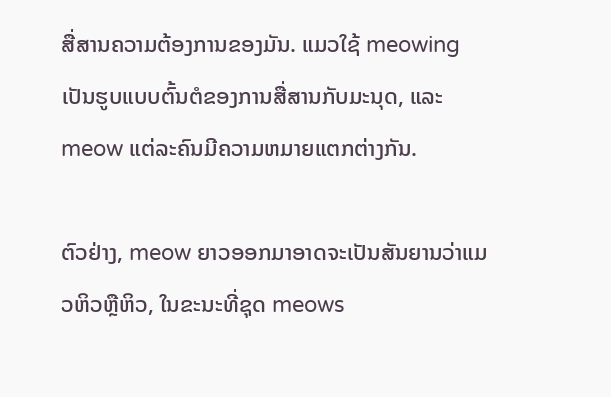ສື່ສານຄວາມຕ້ອງການຂອງມັນ. ແມວໃຊ້ meowing ເປັນຮູບແບບຕົ້ນຕໍຂອງການສື່ສານກັບມະນຸດ, ແລະ meow ແຕ່ລະຄົນມີຄວາມຫມາຍແຕກຕ່າງກັນ.

ຕົວຢ່າງ, meow ຍາວອອກມາອາດຈະເປັນສັນຍານວ່າແມວຫິວຫຼືຫິວ, ໃນຂະນະທີ່ຊຸດ meows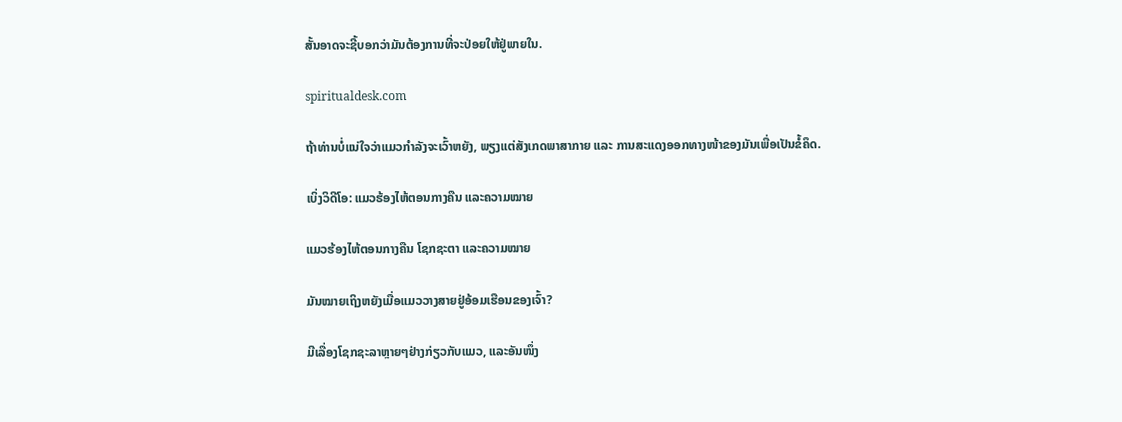ສັ້ນອາດຈະຊີ້ບອກວ່າມັນຕ້ອງການທີ່ຈະປ່ອຍໃຫ້ຢູ່ພາຍໃນ.

spiritualdesk.com

ຖ້າທ່ານບໍ່ແນ່ໃຈວ່າແມວກຳລັງຈະເວົ້າຫຍັງ, ພຽງແຕ່ສັງເກດພາສາກາຍ ແລະ ການສະແດງອອກທາງໜ້າຂອງມັນເພື່ອເປັນຂໍ້ຄຶດ.

ເບິ່ງວິດີໂອ: ແມວຮ້ອງໄຫ້ຕອນກາງຄືນ ແລະຄວາມໝາຍ

ແມວຮ້ອງໄຫ້ຕອນກາງຄືນ ໂຊກຊະຕາ ແລະຄວາມໝາຍ

ມັນໝາຍເຖິງຫຍັງເມື່ອແມວວາງສາຍຢູ່ອ້ອມເຮືອນຂອງເຈົ້າ?

ມີເລື່ອງໂຊກຊະລາຫຼາຍໆຢ່າງກ່ຽວກັບແມວ, ແລະອັນໜຶ່ງ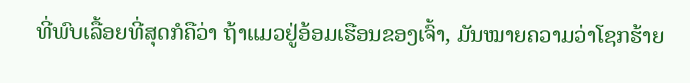ທີ່ພົບເລື້ອຍທີ່ສຸດກໍຄືວ່າ ຖ້າແມວຢູ່ອ້ອມເຮືອນຂອງເຈົ້າ, ມັນໝາຍຄວາມວ່າໂຊກຮ້າຍ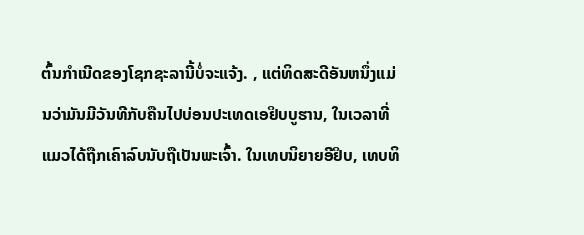ຕົ້ນກຳເນີດຂອງໂຊກຊະລານີ້ບໍ່ຈະແຈ້ງ. , ແຕ່ທິດສະດີອັນຫນຶ່ງແມ່ນວ່າມັນມີວັນທີກັບຄືນໄປບ່ອນປະເທດເອຢິບບູຮານ, ໃນເວລາທີ່ແມວໄດ້ຖືກເຄົາລົບນັບຖືເປັນພະເຈົ້າ. ໃນເທບນິຍາຍອີຢິບ, ເທບທິ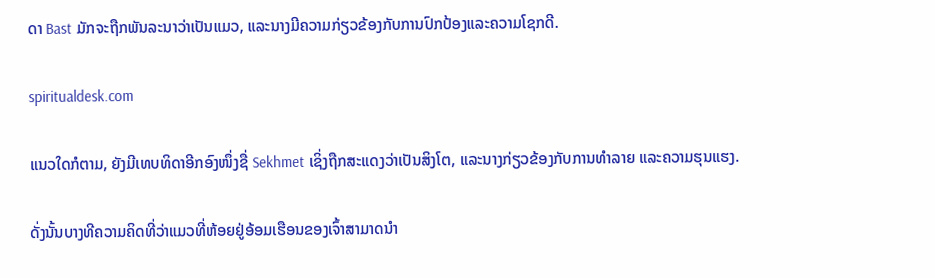ດາ Bast ມັກຈະຖືກພັນລະນາວ່າເປັນແມວ, ແລະນາງມີຄວາມກ່ຽວຂ້ອງກັບການປົກປ້ອງແລະຄວາມໂຊກດີ.

spiritualdesk.com

ແນວໃດກໍຕາມ, ຍັງມີເທບທິດາອີກອົງໜຶ່ງຊື່ Sekhmet ເຊິ່ງຖືກສະແດງວ່າເປັນສິງໂຕ, ແລະນາງກ່ຽວຂ້ອງກັບການທໍາລາຍ ແລະຄວາມຮຸນແຮງ.

ດັ່ງນັ້ນບາງທີຄວາມຄິດທີ່ວ່າແມວທີ່ຫ້ອຍຢູ່ອ້ອມເຮືອນຂອງເຈົ້າສາມາດນໍາ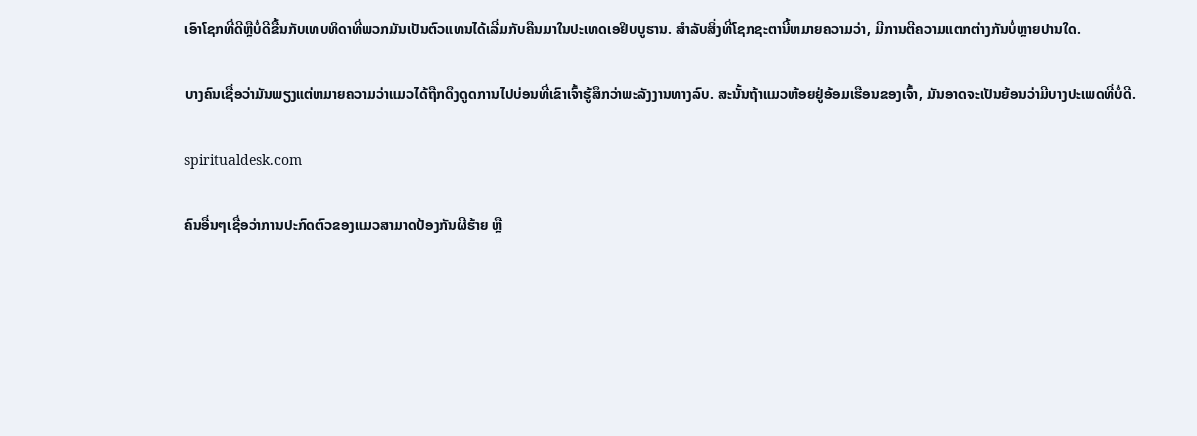ເອົາໂຊກທີ່ດີຫຼືບໍ່ດີຂື້ນກັບເທບທິດາທີ່ພວກມັນເປັນຕົວແທນໄດ້ເລີ່ມກັບຄືນມາໃນປະເທດເອຢິບບູຮານ. ສໍາລັບສິ່ງທີ່ໂຊກຊະຕານີ້ຫມາຍຄວາມວ່າ, ມີການຕີຄວາມແຕກຕ່າງກັນບໍ່ຫຼາຍປານໃດ.

ບາງຄົນເຊື່ອວ່າມັນພຽງແຕ່ຫມາຍຄວາມວ່າແມວໄດ້ຖືກດຶງດູດການໄປບ່ອນທີ່ເຂົາເຈົ້າຮູ້ສຶກວ່າພະລັງງານທາງລົບ. ສະນັ້ນຖ້າແມວຫ້ອຍຢູ່ອ້ອມເຮືອນຂອງເຈົ້າ, ມັນອາດຈະເປັນຍ້ອນວ່າມີບາງປະເພດທີ່ບໍ່ດີ.

spiritualdesk.com

ຄົນອື່ນໆເຊື່ອວ່າການປະກົດຕົວຂອງແມວສາມາດປ້ອງກັນຜີຮ້າຍ ຫຼື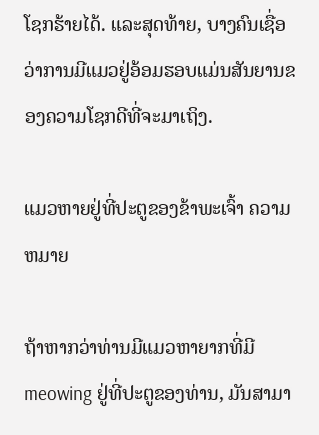ໂຊກຮ້າຍໄດ້. ແລະສຸດທ້າຍ, ບາງຄົນເຊື່ອວ່າການມີແມວຢູ່ອ້ອມຮອບແມ່ນສັນຍານຂອງຄວາມໂຊກດີທີ່ຈະມາເຖິງ.

ແມວຫາຍຢູ່ທີ່ປະຕູຂອງຂ້າພະເຈົ້າ ຄວາມຫມາຍ

ຖ້າຫາກວ່າທ່ານມີແມວຫາຍາກທີ່ມີ meowing ຢູ່ທີ່ປະຕູຂອງທ່ານ, ມັນສາມາ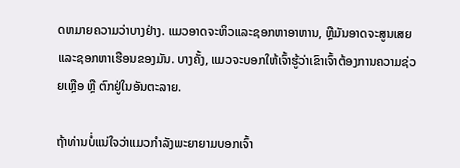ດຫມາຍຄວາມວ່າບາງຢ່າງ. ແມວອາດຈະຫິວແລະຊອກຫາອາຫານ, ຫຼືມັນອາດຈະສູນເສຍແລະຊອກຫາເຮືອນຂອງມັນ. ບາງຄັ້ງ, ແມວຈະບອກໃຫ້ເຈົ້າຮູ້ວ່າເຂົາເຈົ້າຕ້ອງການຄວາມຊ່ວຍເຫຼືອ ຫຼື ຕົກຢູ່ໃນອັນຕະລາຍ.

ຖ້າທ່ານບໍ່ແນ່ໃຈວ່າແມວກຳລັງພະຍາຍາມບອກເຈົ້າ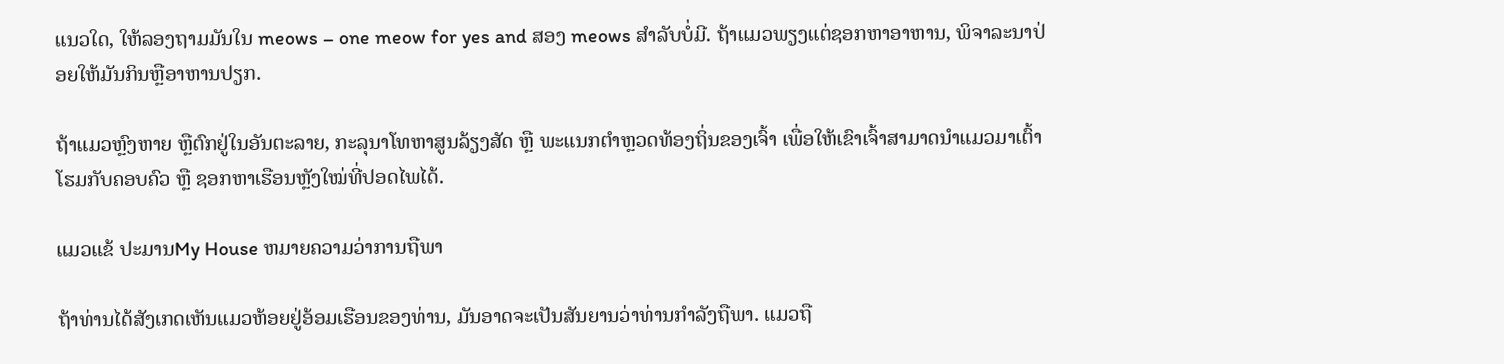ແນວໃດ, ໃຫ້ລອງຖາມມັນໃນ meows – one meow for yes and ສອງ meows ສໍາລັບບໍ່ມີ. ຖ້າແມວພຽງແຕ່ຊອກຫາອາຫານ, ພິຈາລະນາປ່ອຍໃຫ້ມັນກິນຫຼືອາຫານປຽກ.

ຖ້າແມວຫຼົງຫາຍ ຫຼືຕົກຢູ່ໃນອັນຕະລາຍ, ກະລຸນາໂທຫາສູນລ້ຽງສັດ ຫຼື ພະແນກຕຳຫຼວດທ້ອງຖິ່ນຂອງເຈົ້າ ເພື່ອໃຫ້ເຂົາເຈົ້າສາມາດນຳແມວມາເຕົ້າໂຮມກັບຄອບຄົວ ຫຼື ຊອກຫາເຮືອນຫຼັງໃໝ່ທີ່ປອດໄພໄດ້.

ແມວແຂ້ ປະມານMy House ຫມາຍຄວາມວ່າການຖືພາ

ຖ້າທ່ານໄດ້ສັງເກດເຫັນແມວຫ້ອຍຢູ່ອ້ອມເຮືອນຂອງທ່ານ, ມັນອາດຈະເປັນສັນຍານວ່າທ່ານກໍາລັງຖືພາ. ແມວຖື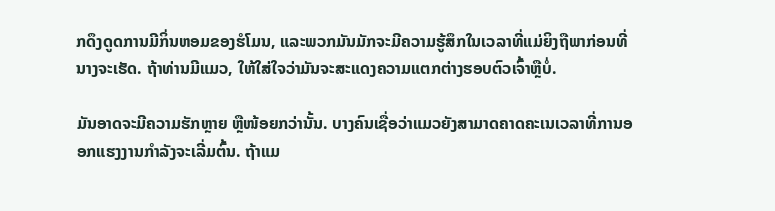ກດຶງດູດການມີກິ່ນຫອມຂອງຮໍໂມນ, ແລະພວກມັນມັກຈະມີຄວາມຮູ້ສຶກໃນເວລາທີ່ແມ່ຍິງຖືພາກ່ອນທີ່ນາງຈະເຮັດ. ຖ້າທ່ານມີແມວ, ໃຫ້ໃສ່ໃຈວ່າມັນຈະສະແດງຄວາມແຕກຕ່າງຮອບຕົວເຈົ້າຫຼືບໍ່.

ມັນອາດຈະມີຄວາມຮັກຫຼາຍ ຫຼືໜ້ອຍກວ່ານັ້ນ. ບາງຄົນເຊື່ອວ່າແມວຍັງສາມາດຄາດຄະເນເວລາທີ່ການອອກແຮງງານກໍາລັງຈະເລີ່ມຕົ້ນ. ຖ້າແມ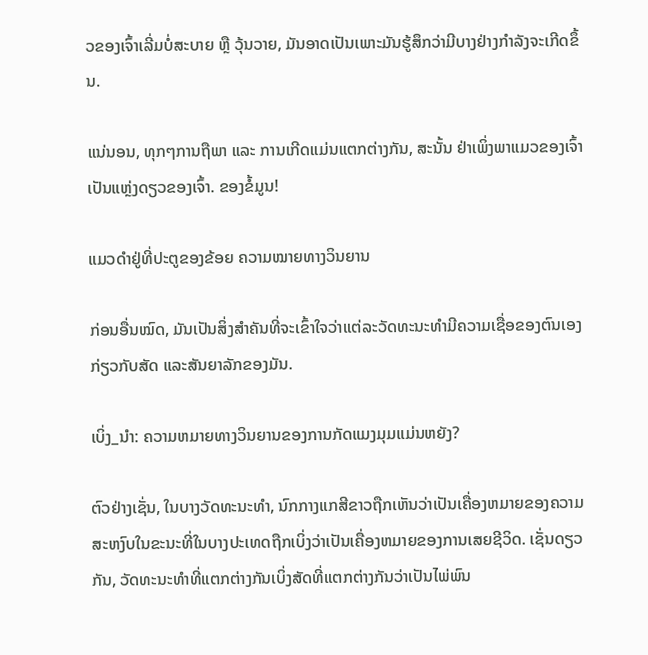ວຂອງເຈົ້າເລີ່ມບໍ່ສະບາຍ ຫຼື ວຸ້ນວາຍ, ມັນອາດເປັນເພາະມັນຮູ້ສຶກວ່າມີບາງຢ່າງກຳລັງຈະເກີດຂຶ້ນ.

ແນ່ນອນ, ທຸກໆການຖືພາ ແລະ ການເກີດແມ່ນແຕກຕ່າງກັນ, ສະນັ້ນ ຢ່າເພິ່ງພາແມວຂອງເຈົ້າເປັນແຫຼ່ງດຽວຂອງເຈົ້າ. ຂອງຂໍ້ມູນ!

ແມວດຳຢູ່ທີ່ປະຕູຂອງຂ້ອຍ ຄວາມໝາຍທາງວິນຍານ

ກ່ອນອື່ນໝົດ, ມັນເປັນສິ່ງສໍາຄັນທີ່ຈະເຂົ້າໃຈວ່າແຕ່ລະວັດທະນະທໍາມີຄວາມເຊື່ອຂອງຕົນເອງກ່ຽວກັບສັດ ແລະສັນຍາລັກຂອງມັນ.

ເບິ່ງ_ນຳ: ຄວາມຫມາຍທາງວິນຍານຂອງການກັດແມງມຸມແມ່ນຫຍັງ?

ຕົວຢ່າງເຊັ່ນ, ໃນບາງວັດທະນະທໍາ, ນົກກາງແກສີຂາວຖືກເຫັນວ່າເປັນເຄື່ອງຫມາຍຂອງຄວາມສະຫງົບໃນຂະນະທີ່ໃນບາງປະເທດຖືກເບິ່ງວ່າເປັນເຄື່ອງຫມາຍຂອງການເສຍຊີວິດ. ເຊັ່ນດຽວກັນ, ວັດທະນະທໍາທີ່ແຕກຕ່າງກັນເບິ່ງສັດທີ່ແຕກຕ່າງກັນວ່າເປັນໄພ່ພົນ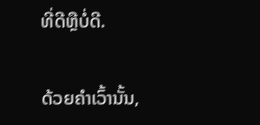ທີ່ດີຫຼືບໍ່ດີ.

ດ້ວຍຄຳເວົ້ານັ້ນ,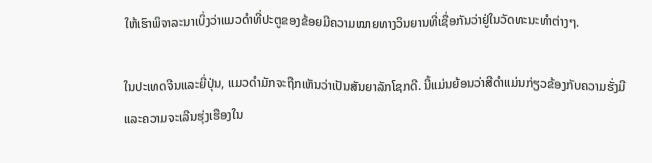ໃຫ້ເຮົາພິຈາລະນາເບິ່ງວ່າແມວດຳທີ່ປະຕູຂອງຂ້ອຍມີຄວາມໝາຍທາງວິນຍານທີ່ເຊື່ອກັນວ່າຢູ່ໃນວັດທະນະທຳຕ່າງໆ.

ໃນປະເທດຈີນແລະຍີ່ປຸ່ນ, ແມວດໍາມັກຈະຖືກເຫັນວ່າເປັນສັນຍາລັກໂຊກດີ. ນີ້ແມ່ນຍ້ອນວ່າສີດໍາແມ່ນກ່ຽວຂ້ອງກັບຄວາມຮັ່ງມີແລະຄວາມຈະເລີນຮຸ່ງເຮືອງໃນ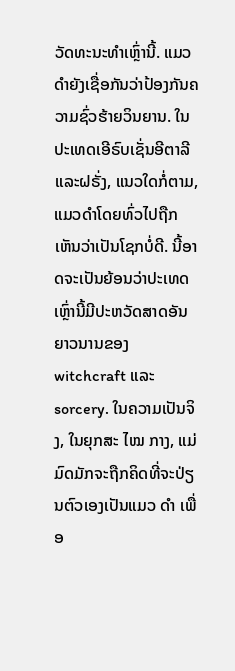ວັດທະນະທໍາເຫຼົ່ານີ້. ແມວດຳຍັງເຊື່ອກັນວ່າປ້ອງກັນຄວາມຊົ່ວຮ້າຍວິນຍານ. ໃນປະເທດເອີຣົບເຊັ່ນອີຕາລີແລະຝຣັ່ງ, ແນວໃດກໍ່ຕາມ, ແມວດໍາໂດຍທົ່ວໄປຖືກເຫັນວ່າເປັນໂຊກບໍ່ດີ. ນີ້ອາດຈະເປັນຍ້ອນວ່າປະເທດເຫຼົ່ານີ້ມີປະຫວັດສາດອັນຍາວນານຂອງ witchcraft ແລະ sorcery. ໃນຄວາມເປັນຈິງ, ໃນຍຸກສະ ໄໝ ກາງ, ແມ່ມົດມັກຈະຖືກຄິດທີ່ຈະປ່ຽນຕົວເອງເປັນແມວ ດຳ ເພື່ອ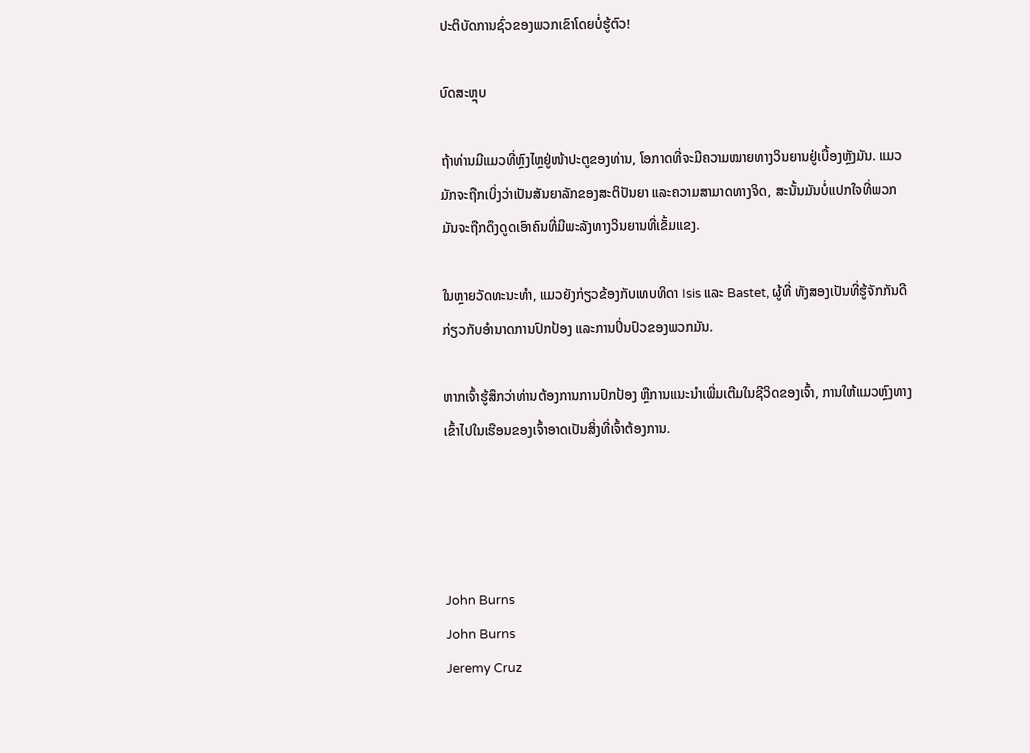ປະຕິບັດການຊົ່ວຂອງພວກເຂົາໂດຍບໍ່ຮູ້ຕົວ!

ບົດສະຫຼຸບ

ຖ້າທ່ານມີແມວທີ່ຫຼົງໄຫຼຢູ່ໜ້າປະຕູຂອງທ່ານ, ໂອກາດທີ່ຈະມີຄວາມໝາຍທາງວິນຍານຢູ່ເບື້ອງຫຼັງມັນ. ແມວມັກຈະຖືກເບິ່ງວ່າເປັນສັນຍາລັກຂອງສະຕິປັນຍາ ແລະຄວາມສາມາດທາງຈິດ, ສະນັ້ນມັນບໍ່ແປກໃຈທີ່ພວກມັນຈະຖືກດຶງດູດເອົາຄົນທີ່ມີພະລັງທາງວິນຍານທີ່ເຂັ້ມແຂງ.

ໃນຫຼາຍວັດທະນະທໍາ, ແມວຍັງກ່ຽວຂ້ອງກັບເທບທິດາ Isis ແລະ Bastet, ຜູ້ທີ່ ທັງສອງເປັນທີ່ຮູ້ຈັກກັນດີກ່ຽວກັບອຳນາດການປົກປ້ອງ ແລະການປິ່ນປົວຂອງພວກມັນ.

ຫາກເຈົ້າຮູ້ສຶກວ່າທ່ານຕ້ອງການການປົກປ້ອງ ຫຼືການແນະນຳເພີ່ມເຕີມໃນຊີວິດຂອງເຈົ້າ, ການໃຫ້ແມວຫຼົງທາງເຂົ້າໄປໃນເຮືອນຂອງເຈົ້າອາດເປັນສິ່ງທີ່ເຈົ້າຕ້ອງການ.




John Burns
John Burns
Jeremy Cruz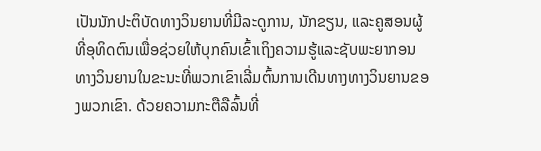ເປັນນັກປະຕິບັດທາງວິນຍານທີ່ມີລະດູການ, ນັກຂຽນ, ແລະຄູສອນຜູ້ທີ່ອຸທິດຕົນເພື່ອຊ່ວຍໃຫ້ບຸກຄົນເຂົ້າເຖິງຄວາມຮູ້ແລະຊັບພະຍາກອນທາງວິນຍານໃນຂະນະທີ່ພວກເຂົາເລີ່ມຕົ້ນການເດີນທາງທາງວິນຍານຂອງພວກເຂົາ. ດ້ວຍຄວາມກະຕືລືລົ້ນທີ່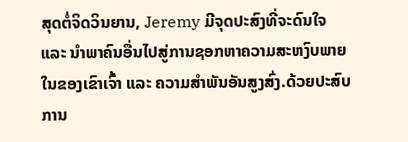ສຸດຕໍ່ຈິດວິນຍານ, Jeremy ມີຈຸດປະສົງທີ່ຈະດົນໃຈ ແລະ ນຳພາຄົນອື່ນໄປສູ່ການຊອກຫາຄວາມສະຫງົບພາຍໃນຂອງເຂົາເຈົ້າ ແລະ ຄວາມສຳພັນອັນສູງສົ່ງ.ດ້ວຍປະສົບການ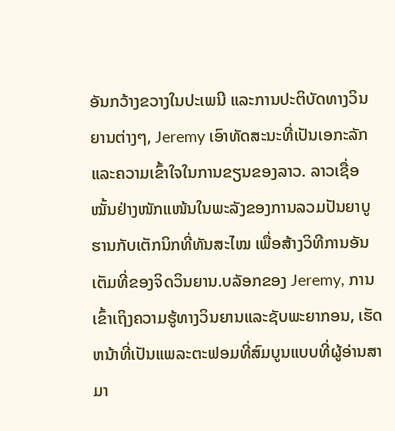ອັນກວ້າງຂວາງໃນປະເພນີ ແລະການປະຕິບັດທາງວິນຍານຕ່າງໆ, Jeremy ເອົາທັດສະນະທີ່ເປັນເອກະລັກ ແລະຄວາມເຂົ້າໃຈໃນການຂຽນຂອງລາວ. ລາວເຊື່ອໝັ້ນຢ່າງໜັກແໜ້ນໃນພະລັງຂອງການລວມປັນຍາບູຮານກັບເຕັກນິກທີ່ທັນສະໄໝ ເພື່ອສ້າງວິທີການອັນເຕັມທີ່ຂອງຈິດວິນຍານ.ບລັອກຂອງ Jeremy, ການເຂົ້າເຖິງຄວາມຮູ້ທາງວິນຍານແລະຊັບພະຍາກອນ, ເຮັດຫນ້າທີ່ເປັນແພລະຕະຟອມທີ່ສົມບູນແບບທີ່ຜູ້ອ່ານສາມາ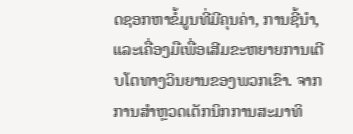ດຊອກຫາຂໍ້ມູນທີ່ມີຄຸນຄ່າ, ການຊີ້ນໍາ, ແລະເຄື່ອງມືເພື່ອເສີມຂະຫຍາຍການເຕີບໂຕທາງວິນຍານຂອງພວກເຂົາ. ຈາກການສໍາຫຼວດເຕັກນິກການສະມາທິ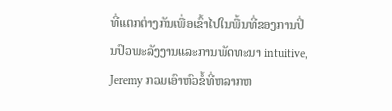ທີ່ແຕກຕ່າງກັນເພື່ອເຂົ້າໄປໃນພື້ນທີ່ຂອງການປິ່ນປົວພະລັງງານແລະການພັດທະນາ intuitive, Jeremy ກວມເອົາຫົວຂໍ້ທີ່ຫລາກຫ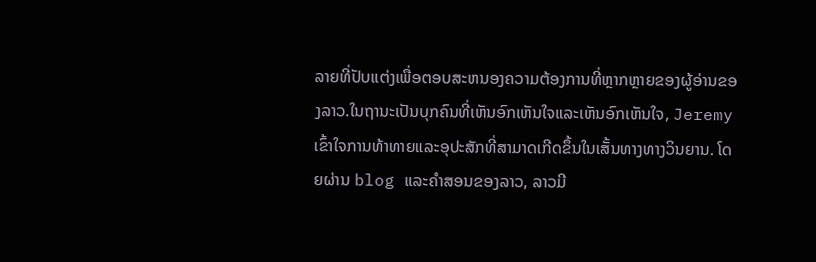ລາຍທີ່ປັບແຕ່ງເພື່ອຕອບສະຫນອງຄວາມຕ້ອງການທີ່ຫຼາກຫຼາຍຂອງຜູ້ອ່ານຂອງລາວ.ໃນຖານະເປັນບຸກຄົນທີ່ເຫັນອົກເຫັນໃຈແລະເຫັນອົກເຫັນໃຈ, Jeremy ເຂົ້າໃຈການທ້າທາຍແລະອຸປະສັກທີ່ສາມາດເກີດຂຶ້ນໃນເສັ້ນທາງທາງວິນຍານ. ໂດຍຜ່ານ blog ແລະຄໍາສອນຂອງລາວ, ລາວມີ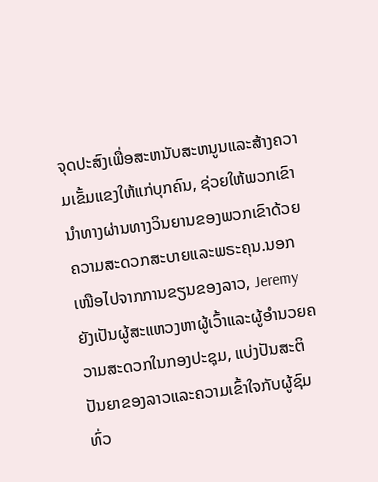ຈຸດປະສົງເພື່ອສະຫນັບສະຫນູນແລະສ້າງຄວາມເຂັ້ມແຂງໃຫ້ແກ່ບຸກຄົນ, ຊ່ວຍໃຫ້ພວກເຂົານໍາທາງຜ່ານທາງວິນຍານຂອງພວກເຂົາດ້ວຍຄວາມສະດວກສະບາຍແລະພຣະຄຸນ.ນອກເໜືອໄປຈາກການຂຽນຂອງລາວ, Jeremy ຍັງເປັນຜູ້ສະແຫວງຫາຜູ້ເວົ້າແລະຜູ້ອໍານວຍຄວາມສະດວກໃນກອງປະຊຸມ, ແບ່ງປັນສະຕິປັນຍາຂອງລາວແລະຄວາມເຂົ້າໃຈກັບຜູ້ຊົມທົ່ວ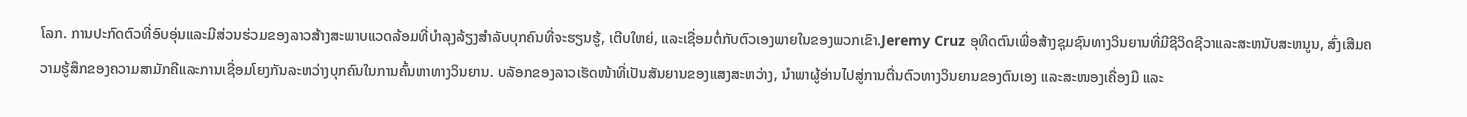ໂລກ. ການປະກົດຕົວທີ່ອົບອຸ່ນແລະມີສ່ວນຮ່ວມຂອງລາວສ້າງສະພາບແວດລ້ອມທີ່ບໍາລຸງລ້ຽງສໍາລັບບຸກຄົນທີ່ຈະຮຽນຮູ້, ເຕີບໃຫຍ່, ແລະເຊື່ອມຕໍ່ກັບຕົວເອງພາຍໃນຂອງພວກເຂົາ.Jeremy Cruz ອຸທິດຕົນເພື່ອສ້າງຊຸມຊົນທາງວິນຍານທີ່ມີຊີວິດຊີວາແລະສະຫນັບສະຫນູນ, ສົ່ງເສີມຄວາມຮູ້ສຶກຂອງຄວາມສາມັກຄີແລະການເຊື່ອມໂຍງກັນລະຫວ່າງບຸກຄົນໃນການຄົ້ນຫາທາງວິນຍານ. ບລັອກຂອງລາວເຮັດໜ້າທີ່ເປັນສັນຍານຂອງແສງສະຫວ່າງ, ນໍາພາຜູ້ອ່ານໄປສູ່ການຕື່ນຕົວທາງວິນຍານຂອງຕົນເອງ ແລະສະໜອງເຄື່ອງມື ແລະ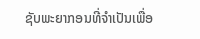ຊັບພະຍາກອນທີ່ຈໍາເປັນເພື່ອ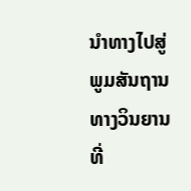ນໍາທາງໄປສູ່ພູມສັນຖານທາງວິນຍານທີ່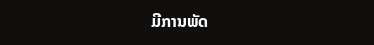ມີການພັດ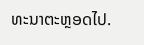ທະນາຕະຫຼອດໄປ.